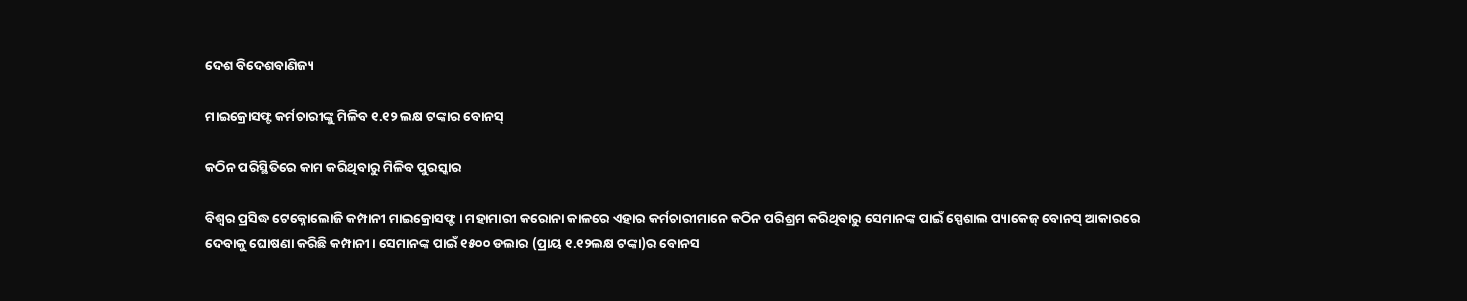ଦେଶ ବିଦେଶବାଣିଜ୍ୟ

ମାଇକ୍ରୋସଫ୍ଟ କର୍ମଚାରୀଙ୍କୁ ମିଳିବ ୧.୧୨ ଲକ୍ଷ ଟଙ୍କାର ବୋନସ୍

କଠିନ ପରିସ୍ଥିତିରେ କାମ କରିଥିବାରୁ ମିଳିବ ପୁରସ୍କାର

ବିଶ୍ୱର ପ୍ରସିଦ୍ଧ ଟେକ୍ନୋଲୋଜି କମ୍ପାନୀ ମାଇକ୍ରୋସଫ୍ଟ । ମହାମାରୀ କରୋନା କାଳରେ ଏହାର କର୍ମଚାରୀମାନେ କଠିନ ପରିଶ୍ରମ କରିଥିବାରୁ ସେମାନଙ୍କ ପାଇଁ ସ୍ପେଶାଲ ପ୍ୟାକେଜ୍‌ ବୋନସ୍ ଆକାରରେ ଦେବାକୁ ଘୋଷଣା କରିଛି କମ୍ପାନୀ। ସେମାନଙ୍କ ପାଇଁ ୧୫୦୦ ଡଲାର (ପ୍ରାୟ ୧.୧୨ଲକ୍ଷ ଟଙ୍କା)ର ବୋନସ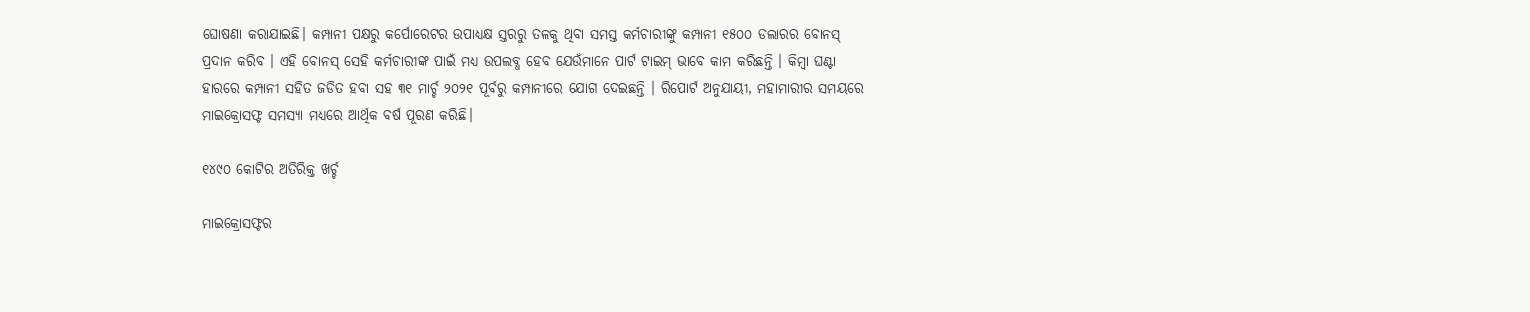ଘୋଷଣା କରାଯାଇଛି। କମ୍ପାନୀ ପକ୍ଷରୁ କର୍ପୋରେଟର ଉପାଧ୍ୟକ୍ଷ ସ୍ତରରୁ ତଳକୁ ଥିବା ସମସ୍ତ କର୍ମଚାରୀଙ୍କୁ କମ୍ପାନୀ ୧୫୦୦ ଡଲାରର ବୋନସ୍ ପ୍ରଦାନ କରିବ । ଏହି ବୋନସ୍ ସେହି କର୍ମଚାରୀଙ୍କ ପାଇଁ ମଧ୍ୟ ଉପଲବ୍ଧ ହେବ ଯେଉଁମାନେ ପାର୍ଟ ଟାଇମ୍ ଭାବେ କାମ କରିଛନ୍ତି । କିମ୍ବା ଘଣ୍ଟା ହାରରେ କମ୍ପାନୀ ସହିତ ଜଡିତ ହବା ସହ ୩୧ ମାର୍ଚ୍ଚ ୨୦୨୧ ପୂର୍ବରୁ କମ୍ପାନୀରେ ଯୋଗ ଦେଇଛନ୍ତି । ରିପୋର୍ଟ ଅନୁଯାୟୀ, ମହାମାରୀର ସମୟରେ ମାଇକ୍ରୋସଫ୍ଟ ସମସ୍ୟା ମଧ୍ୟରେ ଆର୍ଥିକ ବର୍ଷ ପୂରଣ କରିଛି।

୧୪୯୦ କୋଟିର ଅତିରିକ୍ତ ଖର୍ଚ୍ଚ

ମାଇକ୍ରୋସଫ୍ଟର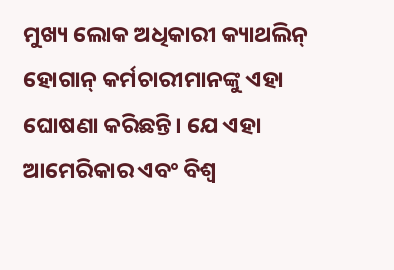ମୁଖ୍ୟ ଲୋକ ଅଧିକାରୀ କ୍ୟାଥଲିନ୍ ହୋଗାନ୍ କର୍ମଚାରୀମାନଙ୍କୁ ଏହା ଘୋଷଣା କରିଛନ୍ତି। ଯେ ଏହା ଆମେରିକାର ଏବଂ ବିଶ୍ବ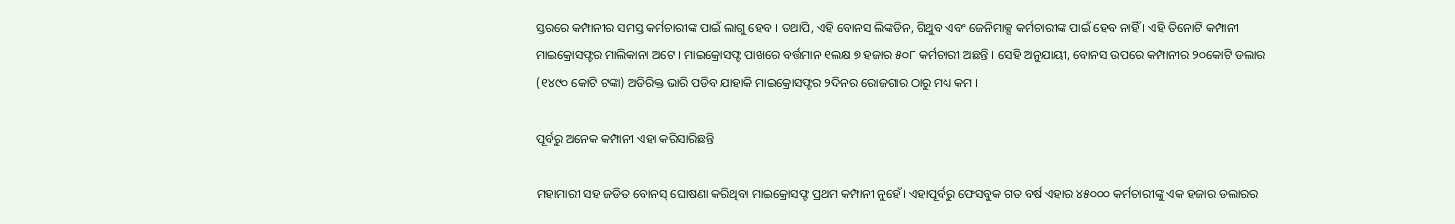ସ୍ତରରେ କମ୍ପାନୀର ସମସ୍ତ କର୍ମଚାରୀଙ୍କ ପାଇଁ ଲାଗୁ ହେବ । ତଥାପି, ଏହି ବୋନସ ଲିଙ୍କଡିନ, ଗିଥୁବ ଏବଂ ଜେନିମାକ୍ସ କର୍ମଚାରୀଙ୍କ ପାଇଁ ହେବ ନାହିଁ । ଏହି ତିନୋଟି କମ୍ପାନୀ ମାଇକ୍ରୋସଫ୍ଟର ମାଲିକାନା ଅଟେ । ମାଇକ୍ରୋସଫ୍ଟ ପାଖରେ ବର୍ତ୍ତମାନ ୧ଲକ୍ଷ ୭ ହଜାର ୫୦୮ କର୍ମଚାରୀ ଅଛନ୍ତି । ସେହି ଅନୁଯାୟୀ, ବୋନସ ଉପରେ କମ୍ପାନୀର ୨୦କୋଟି ଡଲାର (୧୪୯୦ କୋଟି ଟଙ୍କା) ଅତିରିକ୍ତ ଭାରି ପଡିବ ଯାହାକି ମାଇକ୍ରୋସଫ୍ଟର ୨ଦିନର ରୋଜଗାର ଠାରୁ ମଧ୍ୟ କମ ।

ପୂର୍ବରୁ ଅନେକ କମ୍ପାନୀ ଏହା କରିସାରିଛନ୍ତି

ମହାମାରୀ ସହ ଜଡିତ ବୋନସ୍ ଘୋଷଣା କରିଥିବା ମାଇକ୍ରୋସଫ୍ଟ ପ୍ରଥମ କମ୍ପାନୀ ନୁହେଁ। ଏହାପୂର୍ବରୁ ଫେସବୁକ ଗତ ବର୍ଷ ଏହାର ୪୫୦୦୦ କର୍ମଚାରୀଙ୍କୁ ଏକ ହଜାର ଡଲାରର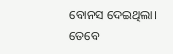ବୋନସ ଦେଇଥିଲା। ତେବେ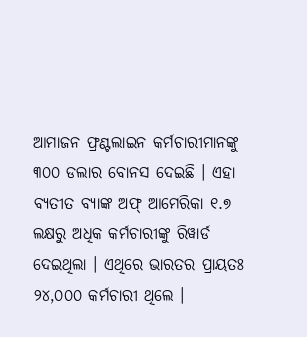ଆମାଜନ ଫ୍ରଣ୍ଟଲାଇନ କର୍ମଚାରୀମାନଙ୍କୁ ୩୦୦ ଡଲାର ବୋନସ ଦେଇଛି । ଏହା ବ୍ୟତୀତ ବ୍ୟାଙ୍କ ଅଫ୍ ଆମେରିକା ୧.୭ ଲକ୍ଷରୁ ଅଧିକ କର୍ମଚାରୀଙ୍କୁ ରିୱାର୍ଡ ଦେଇଥିଲା । ଏଥିରେ ଭାରତର ପ୍ରାୟତଃ ୨୪,୦୦୦ କର୍ମଚାରୀ ଥିଲେ ।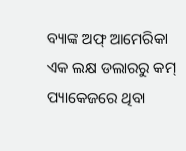ବ୍ୟାଙ୍କ ଅଫ୍ ଆମେରିକା ଏକ ଲକ୍ଷ ଡଲାରରୁ କମ୍ ପ୍ୟାକେଜରେ ଥିବା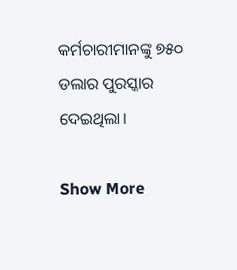କର୍ମଚାରୀମାନଙ୍କୁ ୭୫୦ ଡଲାର ପୁରସ୍କାର ଦେଇଥିଲା।

Show More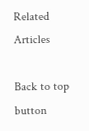Related Articles

Back to top button